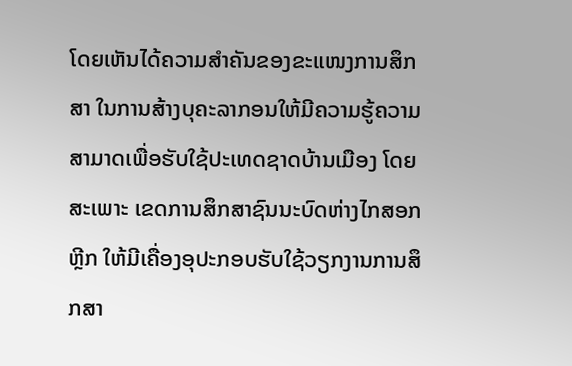ໂດຍເຫັນໄດ້ຄວາມສຳຄັນຂອງຂະແໜງການສຶກສາ ໃນການສ້າງບຸຄະລາກອນໃຫ້ມີຄວາມຮູ້ຄວາມສາມາດເພື່ອຮັບໃຊ້ປະເທດຊາດບ້ານເມືອງ ໂດຍສະເພາະ ເຂດການສຶກສາຊົນນະບົດຫ່າງໄກສອກຫຼີກ ໃຫ້ມີເຄື່ອງອຸປະກອບຮັບໃຊ້ວຽກງານການສຶກສາ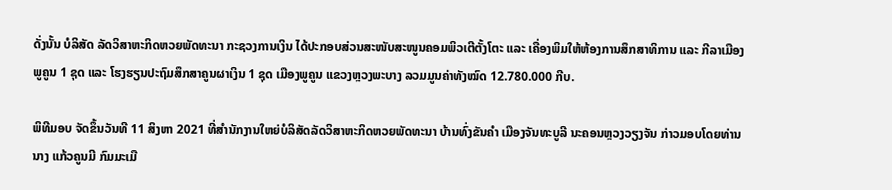ດັ່ງນັ້ນ ບໍລິສັດ ລັດວິສາຫະກິດຫວຍພັດທະນາ ກະຊວງການເງິນ ໄດ້ປະກອບສ່ວນສະໜັບສະໜູນຄອມພິວເຕີຕັ້ງໂຕະ ແລະ ເຄື່ອງພິມໃຫ້ຫ້ອງການສຶກສາທິການ ແລະ ກີລາເມືອງພູຄູນ 1 ຊຸດ ແລະ ໂຮງຮຽນປະຖົມສຶກສາຄູນຜາເງິນ 1 ຊຸດ ເມືອງພູຄູນ ແຂວງຫຼວງພະບາງ ລວມມູນຄ່າທັງໝົດ 12.780.000 ກີບ.

ພິທີມອບ ຈັດຂຶ້ນວັນທີ 11 ສິງຫາ 2021 ທີ່ສໍານັກງານໃຫຍ່ບໍລິສັດລັດວິສາຫະກິດຫວຍພັດທະນາ ບ້ານທົ່ງຂັນຄຳ ເມືອງຈັນທະບູລີ ນະຄອນຫຼວງວຽງຈັນ ກ່າວມອບໂດຍທ່ານນາງ ແກ້ວຄູນມີ ກົມມະເມື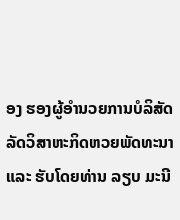ອງ ຮອງຜູ້ອຳນວຍການບໍລິສັດ ລັດວິສາຫະກິດຫວຍພັດທະນາ ແລະ ຮັບໂດຍທ່ານ ລຽບ ມະນີ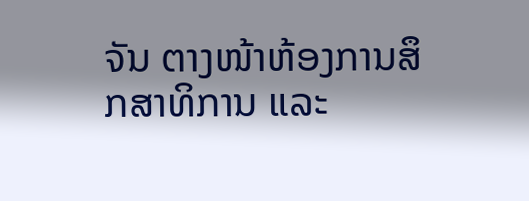ຈັນ ຕາງໜ້າຫ້ອງການສຶກສາທິການ ແລະ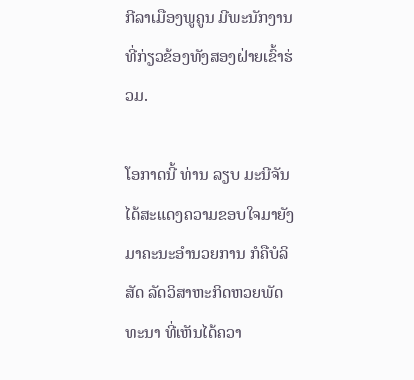ກີລາເມືອງພູຄູນ ມີພະນັກງານທີ່ກ່ຽວຂ້ອງທັງສອງຝ່າຍເຂົ້າຮ່ວມ.

ໂອກາດນີ້ ທ່ານ ລຽບ ມະນີຈັນ ໄດ້ສະແດງຄວາມຂອບໃຈມາຍັງມາຄະນະອຳນວຍການ ກໍຄືບໍລິສັດ ລັດວິສາຫະກິດຫວຍພັດທະນາ ທີ່ເຫັນໄດ້ຄວາ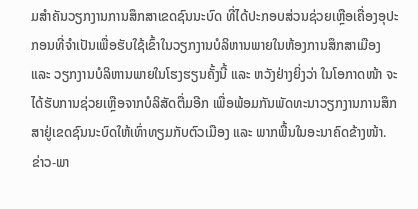ມສຳຄັນວຽກງານການສຶກສາເຂດຊົນນະບົດ ທີ່ໄດ້ປະກອບສ່ວນຊ່ວຍເຫຼືອເຄື່ອງອຸປະກອນທີ່ຈຳເປັນເພື່ອຮັບໃຊ້ເຂົ້າໃນວຽກງານບໍລິຫານພາຍໃນຫ້ອງການສຶກສາເມືອງ ແລະ ວຽກງານບໍລິຫານພາຍໃນໂຮງຮຽນຄັ້ງນີ້ ແລະ ຫວັງຢ່າງຍິ່ງວ່າ ໃນໂອກາດໜ້າ ຈະໄດ້ຮັບການຊ່ວຍເຫຼືອຈາກບໍລິສັດຕື່ມອີກ ເພື່ອພ້ອມກັນພັດທະນາວຽກງານການສຶກສາຢູ່ເຂດຊົນນະບົດໃຫ້ເທົ່າທຽມກັບຕົວເມືອງ ແລະ ພາກພື້ນໃນອະນາຄົດຂ້າງໜ້າ.
ຂ່າວ-ພາ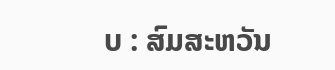ບ : ສົມສະຫວັນ